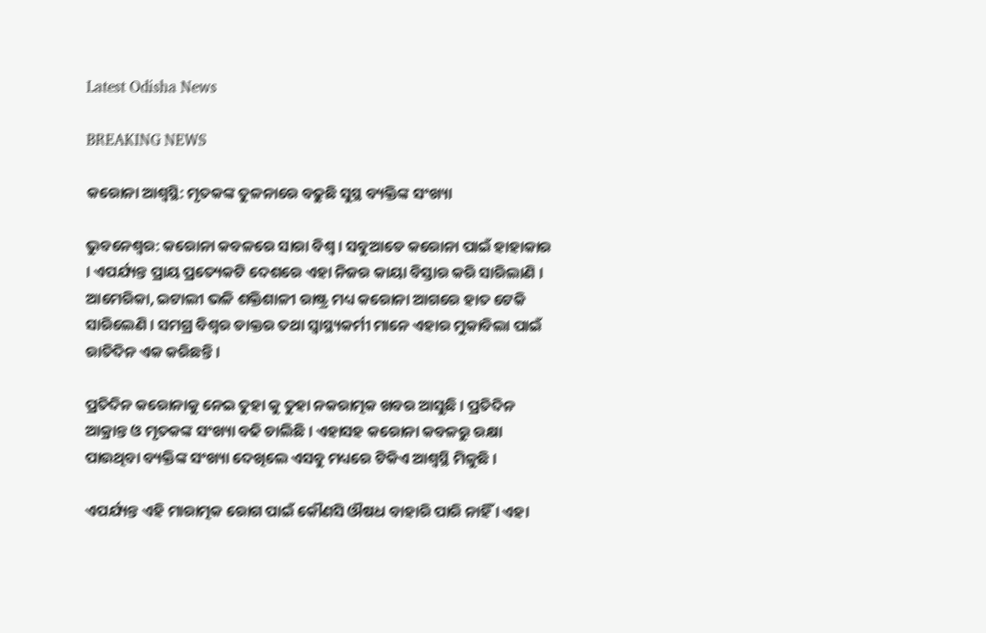Latest Odisha News

BREAKING NEWS

କରୋନା ଆଶ୍ବସ୍ଥି: ମୃତକଙ୍କ ତୁଳନାରେ ବଢୁଛି ସୁସ୍ଥ ବ୍ୟକ୍ତିଙ୍କ ସଂଖ୍ୟା

ଭୁବନେଶ୍ୱର: କରୋନା କବଳରେ ସାରା ବିଶ୍ୱ । ସବୁଆଡେ କରୋନା ପାଇଁ ହାହାକାର । ଏପର୍ଯ୍ୟନ୍ତ ପ୍ରାୟ ପ୍ରତ୍ୟେକଟି ଦେଶରେ ଏହା ନିଜର କାୟା ବିସ୍ତାର କରି ସାରିଲାଣି । ଆମେରିକା, ଇଟାଲୀ ଭଳି ଶକ୍ତିଶାଳୀ ରାଷ୍ଟ୍ର ମଧ୍ୟ କରୋନା ଆଗରେ ହାତ ଟେକି ସାରିଲେଣି । ସମଗ୍ର ବିଶ୍ୱର ଡାକ୍ତର ତଥା ସ୍ୱାସ୍ଥ୍ୟକର୍ମୀ ମାନେ ଏହାର ମୁକାବିଲା ପାଇଁ ରାତିଦିନ ଏକ କରିଛନ୍ତି ।

ପ୍ରତିଦିନ କରୋନାକୁ ନେଇ ତୁହା କୁ ତୁହା ନକରାତ୍ମକ ଖବର ଆସୁଛି । ପ୍ରତିଦିନ ଆକ୍ରାନ୍ତ ଓ ମୃତକଙ୍କ ସଂଖ୍ୟା ବଢି ଚାଲିଛି । ଏହାସହ କରୋନା କବଳରୁ ରକ୍ଷା ପାଉଥିବା ବ୍ୟକ୍ତିଙ୍କ ସଂଖ୍ୟା ଦେଖିଲେ ଏସବୁ ମଧ୍ୟରେ ଟିକିଏ ଆଶ୍ବସ୍ଥି ମିଳୁଛି ।

ଏପର୍ଯ୍ୟନ୍ତ ଏହି ମାରାତ୍ମକ ରୋଗ ପାଇଁ କୌଣସି ଔଷଧ ବାହାରି ପାରି ନାହିଁ । ଏହା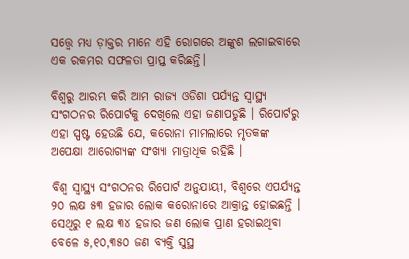ସତ୍ତ୍ୱେ ମଧ୍ୟ ଡ଼ାକ୍ତର ମାନେ ଏହି ରୋଗରେ ଅଙ୍କୁଶ ଲଗାଇବାରେ ଏକ ରକମର ସଫଳତା ପ୍ରାପ୍ତ କରିଛନ୍ତି।

ବିଶ୍ୱରୁ ଆରମ୍ଭ କରି ଆମ ରାଜ୍ୟ ଓଡିଶା ପର୍ଯ୍ୟନ୍ତ ସ୍ୱାସ୍ଥ୍ୟ ସଂଗଠନର ରିପୋର୍ଟକୁ ଦେଖିଲେ ଏହା ଜଣାପଡୁଛି । ରିପୋର୍ଟରୁ ଏହା ସ୍ପଷ୍ଟ ହେଉଛି ଯେ, କରୋନା ମାମଲାରେ ମୃତକଙ୍କ ଅପେକ୍ଷା ଆରୋଗ୍ୟଙ୍କ ସଂଖ୍ୟା ମାତ୍ରାଧିକ ରହିଛି ।

ବିଶ୍ୱ ସ୍ୱାସ୍ଥ୍ୟ ସଂଗଠନର ରିପୋର୍ଟ ଅନୁଯାୟୀ, ବିଶ୍ୱରେ ଏପର୍ଯ୍ୟନ୍ତ ୨୦ ଲକ୍ଷ ୫୩ ହଜାର ଲୋକ କରୋନାରେ ଆକ୍ରାନ୍ତ ହୋଇଛନ୍ତି । ସେଥିରୁ ୧ ଲକ୍ଷ ୩୪ ହଜାର ଜଣ ଲୋକ ପ୍ରାଣ ହରାଇଥିବା ବେଳେ ୫,୧୦,୩୫୦ ଜଣ ବ୍ୟକ୍ତି ସୁସ୍ଥ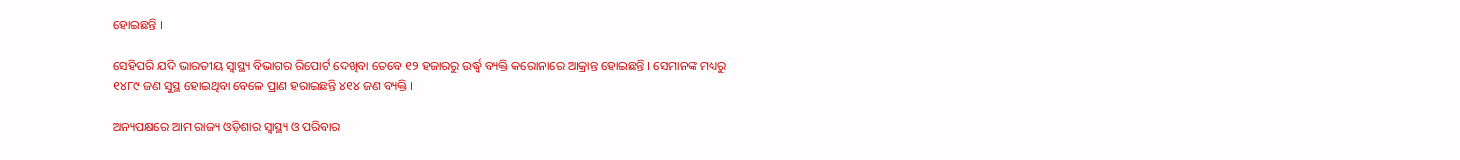ହୋଇଛନ୍ତି ।

ସେହିପରି ଯଦି ଭାରତୀୟ ସ୍ୱାସ୍ଥ୍ୟ ବିଭାଗର ରିପୋର୍ଟ ଦେଖିବା ତେବେ ୧୨ ହଜାରରୁ ଉର୍ଦ୍ଧ୍ବ ବ୍ୟକ୍ତି କରୋନାରେ ଆକ୍ରାନ୍ତ ହୋଇଛନ୍ତି । ସେମାନଙ୍କ ମଧ୍ୟରୁ ୧୪୮୯ ଜଣ ସୁସ୍ଥ ହୋଇଥିବା ବେଳେ ପ୍ରାଣ ହରାଇଛନ୍ତି ୪୧୪ ଜଣ ବ୍ୟକ୍ତି ।

ଅନ୍ୟପକ୍ଷରେ ଆମ ରାଜ୍ୟ ଓଡ଼ିଶାର ସ୍ୱାସ୍ଥ୍ୟ ଓ ପରିବାର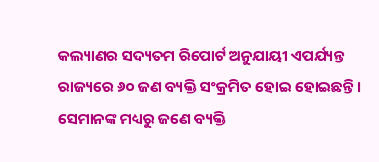କଲ୍ୟାଣର ସଦ୍ୟତମ ରିପୋର୍ଟ ଅନୁଯାୟୀ ଏପର୍ଯ୍ୟନ୍ତ ରାଜ୍ୟରେ ୬୦ ଜଣ ବ୍ୟକ୍ତି ସଂକ୍ରମିତ ହୋଇ ହୋଇଛନ୍ତି । ସେମାନଙ୍କ ମଧ୍ୟରୁ ଜଣେ ବ୍ୟକ୍ତି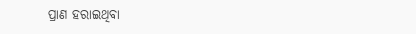ପ୍ରାଣ ହରାଇଥିବା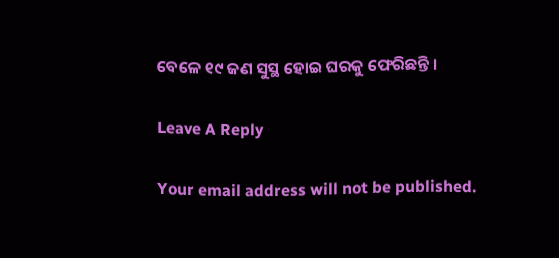ବେଳେ ୧୯ ଜଣ ସୁସ୍ଥ ହୋଇ ଘରକୁ ଫେରିଛନ୍ତି ।

Leave A Reply

Your email address will not be published.